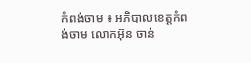កំពង់ចាម ៖ អភិបាលខេត្តកំពង់ចាម លោកអ៊ុន ចាន់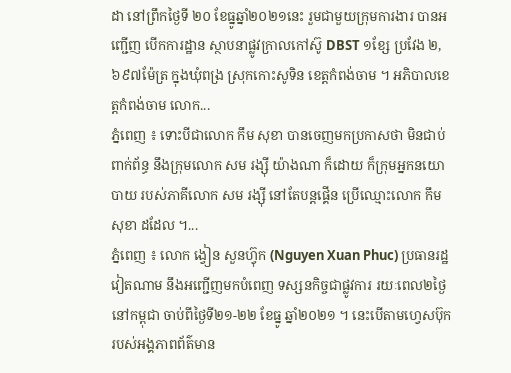ដា នៅព្រឹកថ្ងៃទី ២០ ខែធ្នូឆ្នាំ២០២១នេះ រួមជាមួយក្រុមការងារ បានអញ្ជើញ បើកការដ្ឋាន ស្ថាបនាផ្លូវក្រាលកៅស៊ូ DBST ១ខ្សែ ប្រវែង ២,៦៩៧ម៉ែត្រ ក្នុងឃុំពង្រ ស្រុកកោះសូទិន ខេត្តកំពង់ចាម ។ អភិបាលខេត្តកំពង់ចាម លោក...
ភ្នំពេញ ៖ ទោះបីជាលោក កឹម សុខា បានចេញមកប្រកាសថា មិនជាប់ពាក់ព័ន្ធ នឹងក្រុមលោក សម រង្ស៊ី យ៉ាងណា ក៏ដោយ ក៏ក្រុមអ្នកនយោបាយ របស់ភាគីលោក សម រង្ស៊ី នៅតែបន្តផ្គើន ប្រើឈ្មោះលោក កឹម សុខា ដដែល ។...
ភ្នំពេញ ៖ លោក ង្វៀន សួនហ៊្វុក (Nguyen Xuan Phuc) ប្រធានរដ្ឋវៀតណាម នឹងអញ្ជើញមកបំពេញ ទស្សនកិច្ចជាផ្លូវការ រយៈពេល២ថ្ងៃ នៅកម្ពុជា ចាប់ពីថ្ងៃទី២១-២២ ខែធ្នូ ឆ្នាំ២០២១ ។ នេះបើតាមហ្វេសប៊ុក របស់អង្គភាពព័ត៌មាន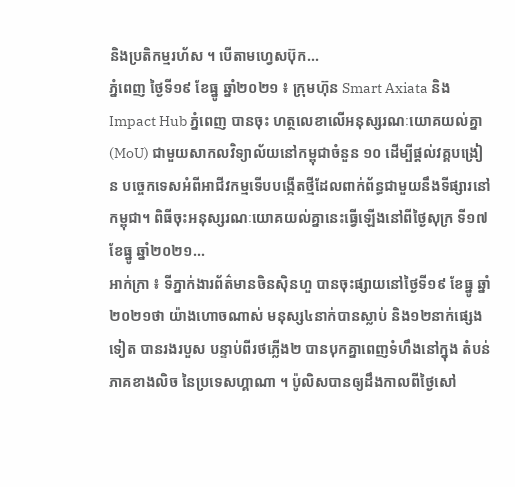និងប្រតិកម្មរហ័ស ។ បើតាមហ្វេសប៊ុក...
ភ្នំពេញ ថ្ងៃទី១៩ ខែធ្នូ ឆ្នាំ២០២១ ៖ ក្រុមហ៊ុន Smart Axiata និង Impact Hub ភ្នំពេញ បានចុះ ហត្ថលេខាលើអនុស្សរណៈយោគយល់គ្នា (MoU) ជាមួយសាកលវិទ្យាល័យនៅកម្ពុជាចំនួន ១០ ដើម្បីផ្តល់វគ្គបង្រៀន បច្ចេកទេសអំពីអាជីវកម្មទើបបង្កើតថ្មីដែលពាក់ព័ន្ធជាមួយនឹងទីផ្សារនៅកម្ពុជា។ ពិធីចុះអនុស្សរណៈយោគយល់គ្នានេះធ្វើឡើងនៅពីថ្ងៃសុក្រ ទី១៧ ខែធ្នូ ឆ្នាំ២០២១...
អាក់ក្រា ៖ ទីភ្នាក់ងារព័ត៌មានចិនស៊ិនហួ បានចុះផ្សាយនៅថ្ងៃទី១៩ ខែធ្នូ ឆ្នាំ២០២១ថា យ៉ាងហោចណាស់ មនុស្ស៤នាក់បានស្លាប់ និង១២នាក់ផ្សេងទៀត បានរងរបួស បន្ទាប់ពីរថភ្លើង២ បានបុកគ្នាពេញទំហឹងនៅក្នុង តំបន់ភាគខាងលិច នៃប្រទេសហ្គាណា ។ ប៉ូលិសបានឲ្យដឹងកាលពីថ្ងៃសៅ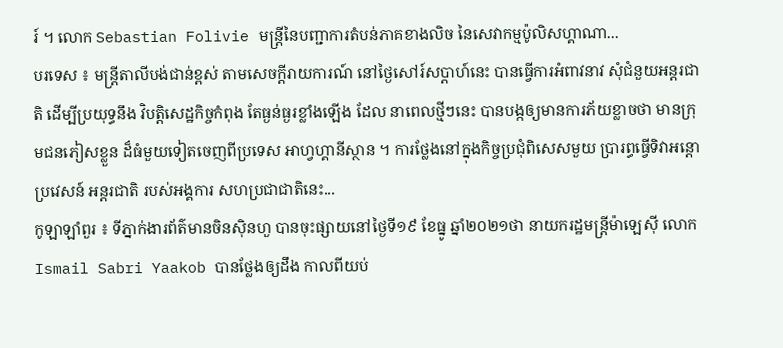រ៍ ។ លោក Sebastian Folivie មន្ត្រីនៃបញ្ជាការតំបន់ភាគខាងលិច នៃសេវាកម្មប៉ូលិសហ្គាណា...
បរទេស ៖ មន្ត្រីតាលីបង់ជាន់ខ្ពស់ តាមសេចក្តីរាយការណ៍ នៅថ្ងៃសៅរ៍សប្ដាហ៍នេះ បានធ្វើការអំពាវនាវ សុំជំនួយអន្តរជាតិ ដើម្បីប្រយុទ្ធនឹង វិបត្តិសេដ្ឋកិច្ចកំពុង តែធ្ងន់ធ្ងរខ្លាំងឡើង ដែល នាពេលថ្មីៗនេះ បានបង្កឲ្យមានការភ័យខ្លាចថា មានក្រុមជនភៀសខ្លួន ដ៏ធំមួយទៀតចេញពីប្រទេស អាហ្វហ្គានីស្ថាន ។ ការថ្លែងនៅក្នុងកិច្ចប្រជុំពិសេសមួយ ប្រារព្ធធ្វើទិវាអន្តោប្រវេសន៍ អន្តរជាតិ របស់អង្គការ សហប្រជាជាតិនេះ...
កូឡាឡាំពួរ ៖ ទីភ្នាក់ងារព័ត៌មានចិនស៊ិនហួ បានចុះផ្សាយនៅថ្ងៃទី១៩ ខែធ្នូ ឆ្នាំ២០២១ថា នាយករដ្ឋមន្ត្រីម៉ាឡេស៊ី លោក Ismail Sabri Yaakob បានថ្លែងឲ្យដឹង កាលពីយប់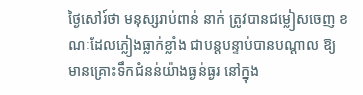ថ្ងៃសៅរ៍ថា មនុស្សរាប់ពាន់ នាក់ ត្រូវបានជម្លៀសចេញ ខណៈដែលភ្លៀងធ្លាក់ខ្លាំង ជាបន្តបន្ទាប់បានបណ្តាល ឱ្យមានគ្រោះទឹកជំនន់យ៉ាងធ្ងន់ធ្ងរ នៅក្នុង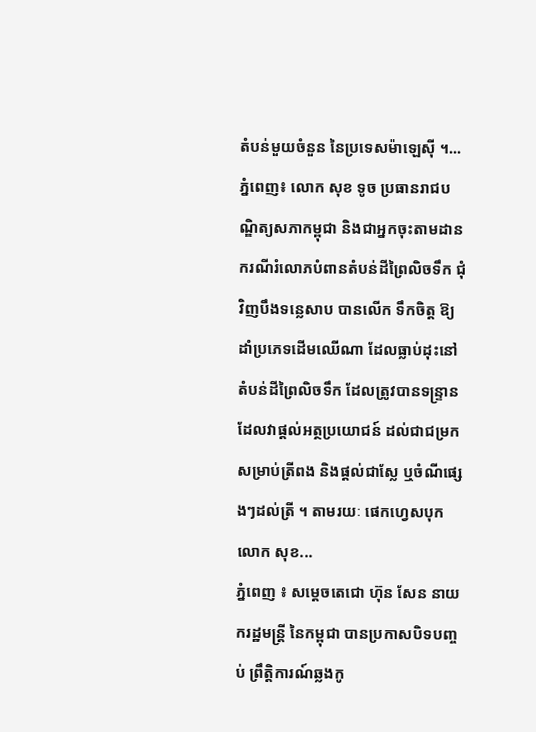តំបន់មួយចំនួន នៃប្រទេសម៉ាឡេស៊ី ។...
ភ្នំពេញ៖ លោក សុខ ទូច ប្រធានរាជបណ្ឌិត្យសភាកម្ពុជា និងជាអ្នកចុះតាមដាន ករណីរំលោភបំពានតំបន់ដីព្រៃលិចទឹក ជុំវិញបឹងទន្លេសាប បានលើក ទឹកចិត្ត ឱ្យ ដាំប្រភេទដើមឈើណា ដែលធ្លាប់ដុះនៅតំបន់ដីព្រៃលិចទឹក ដែលត្រូវបានទន្រ្ទាន ដែលវាផ្តល់អត្ថប្រយោជន៍ ដល់ជាជម្រកសម្រាប់ត្រីពង និងផ្តល់ជាស្លែ ឬចំណីផ្សេងៗដល់ត្រី ។ តាមរយៈ ផេកហ្វេសបុកលោក សុខ...
ភ្នំពេញ ៖ សម្តេចតេជោ ហ៊ុន សែន នាយករដ្ឋមន្ដ្រី នៃកម្ពុជា បានប្រកាសបិទបញ្ចប់ ព្រឹត្តិការណ៍ឆ្លងកូ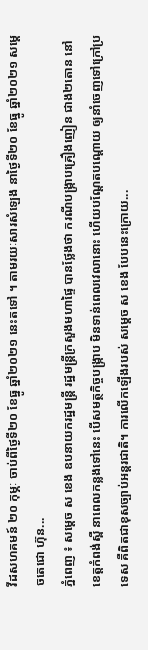វីដសហគមន៍ ២០ កុម្ភៈ ចាប់ពីថ្ងៃទី២០ ខែធ្នូ ឆ្នាំ២០២១ នេះតទៅ ។ តាមរយៈសារសំឡេង នាថ្ងៃទី២០ ខែធ្នូ ឆ្នាំ២០២១ សម្ដេចតេជោ ហ៊ុន...
ភ្នំពេញ ៖ សម្ដេច ស ខេង ឧបនាយករដ្ឋមន្ដ្រី រដ្ឋមន្ដ្រីក្រសួងមហាផ្ទៃ បានថ្លែងថា ករណីបង្ក្រាបគ្រឿងញៀន ជាង២តោន នៅខេត្តកំពង់ស្ពឺ នាពេលកន្លងទៅនេះ បើសមត្ថកិច្ចបង្ក្រាប មិនទាន់ពេលវេលានោះ ហើយបណ្ដែតបណ្តោយ ឲ្យនាំចេញទៅក្រៅប្រទេស គឺពិតជាខុសច្បាប់អន្ដរជាតិ។ ការលើកឡើងរបស់ សម្ដេច ស ខេង បែបនេះក្រោយ...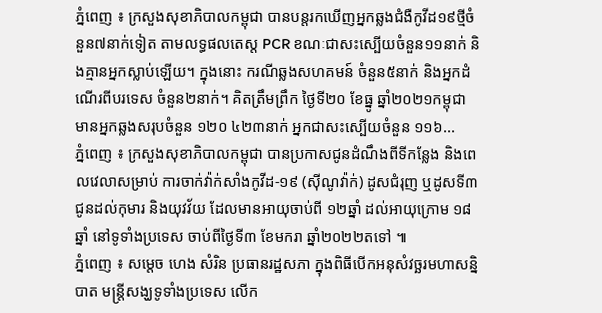ភ្នំពេញ ៖ ក្រសួងសុខាភិបាលកម្ពុជា បានបន្តរកឃើញអ្នកឆ្លងជំងឺកូវីដ១៩ថ្មីចំនួន៧នាក់ទៀត តាមលទ្ធផលតេស្ត PCR ខណៈជាសះស្បើយចំនួន១១នាក់ និងគ្មានអ្នកស្លាប់ឡើយ។ ក្នុងនោះ ករណីឆ្លងសហគមន៍ ចំនួន៥នាក់ និងអ្នកដំណើរពីបរទេស ចំនួន២នាក់។ គិតត្រឹមព្រឹក ថ្ងៃទី២០ ខែធ្នូ ឆ្នាំ២០២១កម្ពុជា មានអ្នកឆ្លងសរុបចំនួន ១២០ ៤២៣នាក់ អ្នកជាសះស្បើយចំនួន ១១៦...
ភ្នំពេញ ៖ ក្រសួងសុខាភិបាលកម្ពុជា បានប្រកាសជូនដំណឹងពីទីកន្លែង និងពេលវេលាសម្រាប់ ការចាក់វ៉ាក់សាំងកូវីដ-១៩ (ស៊ីណូវ៉ាក់) ដូសជំរុញ ឬដូសទី៣ ជូនដល់កុមារ និងយុវវ័យ ដែលមានអាយុចាប់ពី ១២ឆ្នាំ ដល់អាយុក្រោម ១៨ឆ្នាំ នៅទូទាំងប្រទេស ចាប់ពីថ្ងៃទី៣ ខែមករា ឆ្នាំ២០២២តទៅ ៕
ភ្នំពេញ ៖ សម្តេច ហេង សំរិន ប្រធានរដ្ឋសភា ក្នុងពិធីបើកអនុសំវច្ឆរមហាសន្និបាត មន្រ្តីសង្ឃទូទាំងប្រទេស លើក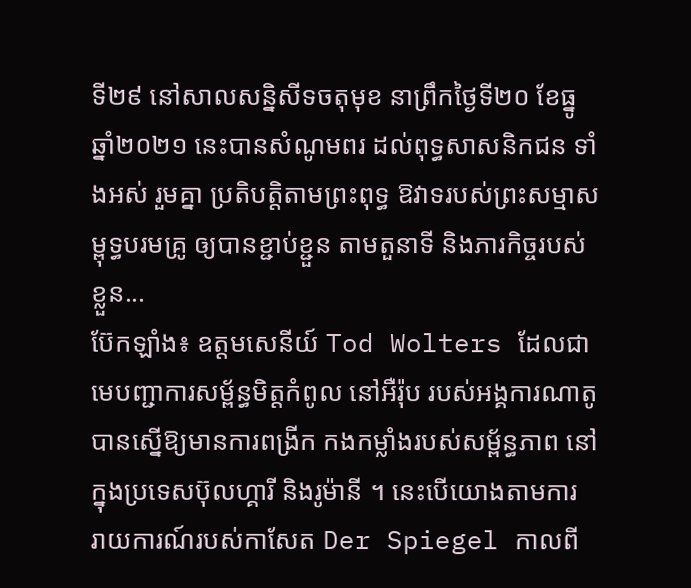ទី២៩ នៅសាលសន្និសីទចតុមុខ នាព្រឹកថ្ងៃទី២០ ខែធ្នូ ឆ្នាំ២០២១ នេះបានសំណូមពរ ដល់ពុទ្ធសាសនិកជន ទាំងអស់ រួមគ្នា ប្រតិបត្តិតាមព្រះពុទ្ធ ឱវាទរបស់ព្រះសម្មាសម្ពុទ្ធបរមគ្រូ ឲ្យបានខ្ជាប់ខ្ជួន តាមតួនាទី និងភារកិច្ចរបស់ខ្លួន...
ប៊ែកឡាំង៖ ឧត្តមសេនីយ៍ Tod Wolters ដែលជាមេបញ្ជាការសម្ព័ន្ធមិត្តកំពូល នៅអឺរ៉ុប របស់អង្គការណាតូ បានស្នើឱ្យមានការពង្រីក កងកម្លាំងរបស់សម្ព័ន្ធភាព នៅក្នុងប្រទេសប៊ុលហ្គារី និងរូម៉ានី ។ នេះបើយោងតាមការ រាយការណ៍របស់កាសែត Der Spiegel កាលពី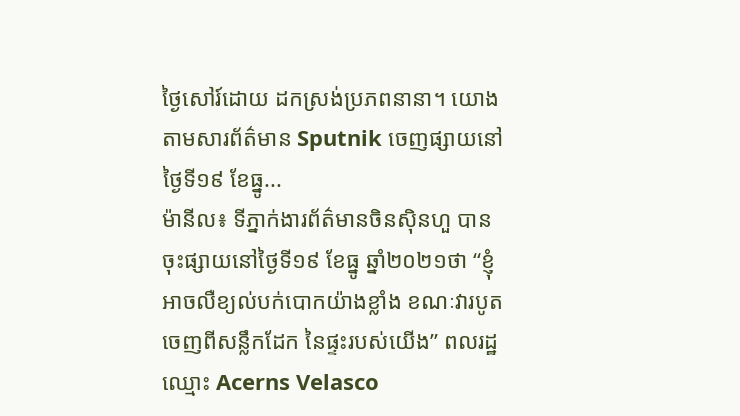ថ្ងៃសៅរ៍ដោយ ដកស្រង់ប្រភពនានា។ យោងតាមសារព័ត៌មាន Sputnik ចេញផ្សាយនៅថ្ងៃទី១៩ ខែធ្នូ...
ម៉ានីល៖ ទីភ្នាក់ងារព័ត៌មានចិនស៊ិនហួ បានចុះផ្សាយនៅថ្ងៃទី១៩ ខែធ្នូ ឆ្នាំ២០២១ថា “ខ្ញុំអាចលឺខ្យល់បក់បោកយ៉ាងខ្លាំង ខណៈវារបូតចេញពីសន្លឹកដែក នៃផ្ទះរបស់យើង” ពលរដ្ឋឈ្មោះ Acerns Velasco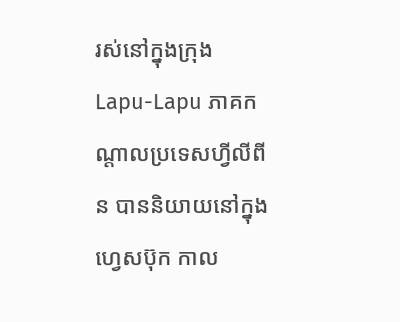រស់នៅក្នុងក្រុង Lapu-Lapu ភាគកណ្តាលប្រទេសហ្វីលីពីន បាននិយាយនៅក្នុងហ្វេសប៊ុក កាល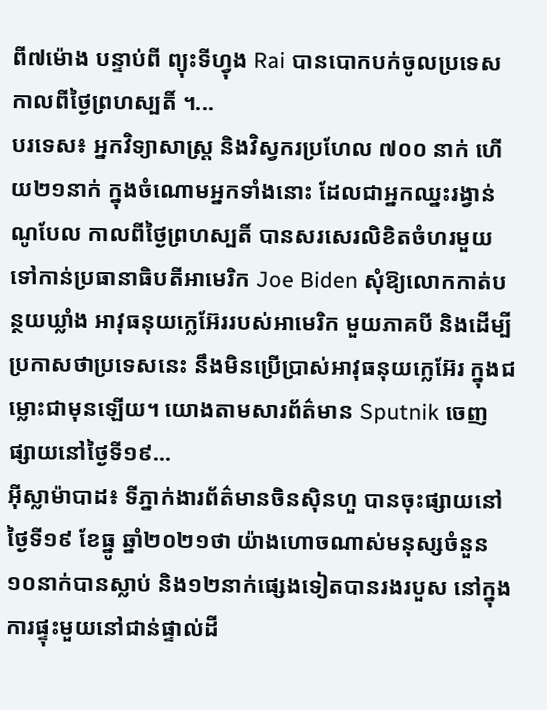ពី៧ម៉ោង បន្ទាប់ពី ព្យុះទីហ្វុង Rai បានបោកបក់ចូលប្រទេស កាលពីថ្ងៃព្រហស្បតិ៍ ។...
បរទេស៖ អ្នកវិទ្យាសាស្ត្រ និងវិស្វករប្រហែល ៧០០ នាក់ ហើយ២១នាក់ ក្នុងចំណោមអ្នកទាំងនោះ ដែលជាអ្នកឈ្នះរង្វាន់ណូបែល កាលពីថ្ងៃព្រហស្បតិ៍ បានសរសេរលិខិតចំហរមួយ ទៅកាន់ប្រធានាធិបតីអាមេរិក Joe Biden សុំឱ្យលោកកាត់បន្ថយឃ្លាំង អាវុធនុយក្លេអ៊ែររបស់អាមេរិក មួយភាគបី និងដើម្បីប្រកាសថាប្រទេសនេះ នឹងមិនប្រើប្រាស់អាវុធនុយក្លេអ៊ែរ ក្នុងជម្លោះជាមុនឡើយ។ យោងតាមសារព័ត៌មាន Sputnik ចេញផ្សាយនៅថ្ងៃទី១៩...
អ៊ីស្លាម៉ាបាដ៖ ទីភ្នាក់ងារព័ត៌មានចិនស៊ិនហួ បានចុះផ្សាយនៅថ្ងៃទី១៩ ខែធ្នូ ឆ្នាំ២០២១ថា យ៉ាងហោចណាស់មនុស្សចំនួន ១០នាក់បានស្លាប់ និង១២នាក់ផ្សេងទៀតបានរងរបួស នៅក្នុងការផ្ទុះមួយនៅជាន់ផ្ទាល់ដី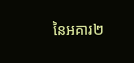នៃអគារ២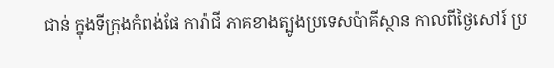ជាន់ ក្នុងទីក្រុងកំពង់ផែ ការ៉ាជី ភាគខាងត្បូងប្រទេសប៉ាគីស្ថាន កាលពីថ្ងៃសៅរ៍ ប្រ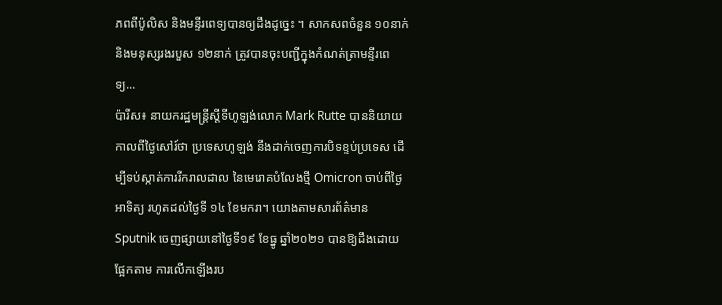ភពពីប៉ូលិស និងមន្ទីរពេទ្យបានឲ្យដឹងដូច្នេះ ។ សាកសពចំនួន ១០នាក់ និងមនុស្សរងរបួស ១២នាក់ ត្រូវបានចុះបញ្ជីក្នុងកំណត់ត្រាមន្ទីរពេទ្យ...
ប៉ារីស៖ នាយករដ្ឋមន្រ្តីស្តីទីហូឡង់លោក Mark Rutte បាននិយាយកាលពីថ្ងៃសៅរ៍ថា ប្រទេសហូឡង់ នឹងដាក់ចេញការបិទខ្ទប់ប្រទេស ដើម្បីទប់ស្កាត់ការរីករាលដាល នៃមេរោគបំលែងថ្មី Omicron ចាប់ពីថ្ងៃអាទិត្យ រហូតដល់ថ្ងៃទី ១៤ ខែមករា។ យោងតាមសារព័ត៌មាន Sputnik ចេញផ្សាយនៅថ្ងៃទី១៩ ខែធ្នូ ឆ្នាំ២០២១ បានឱ្យដឹងដោយផ្អែកតាម ការលើកឡើងរប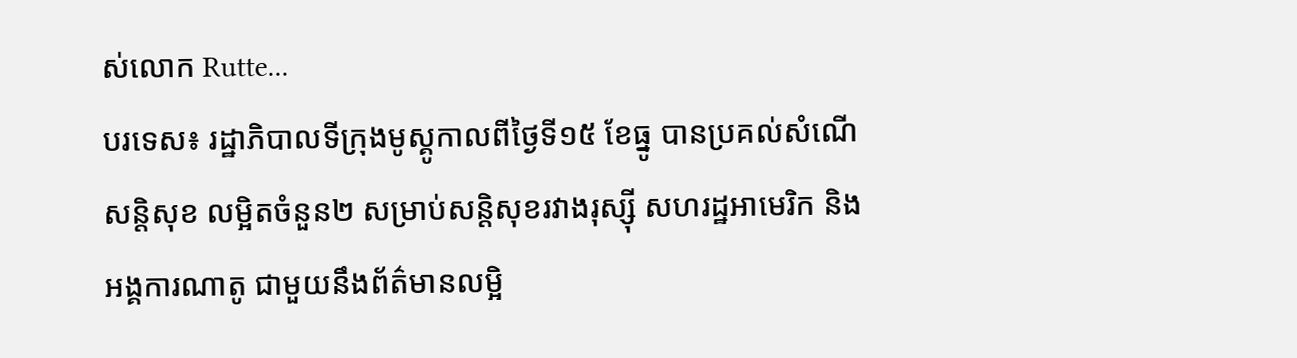ស់លោក Rutte...
បរទេស៖ រដ្ឋាភិបាលទីក្រុងមូស្គូកាលពីថ្ងៃទី១៥ ខែធ្នូ បានប្រគល់សំណើសន្តិសុខ លម្អិតចំនួន២ សម្រាប់សន្តិសុខរវាងរុស្ស៊ី សហរដ្ឋអាមេរិក និងអង្គការណាតូ ជាមួយនឹងព័ត៌មានលម្អិ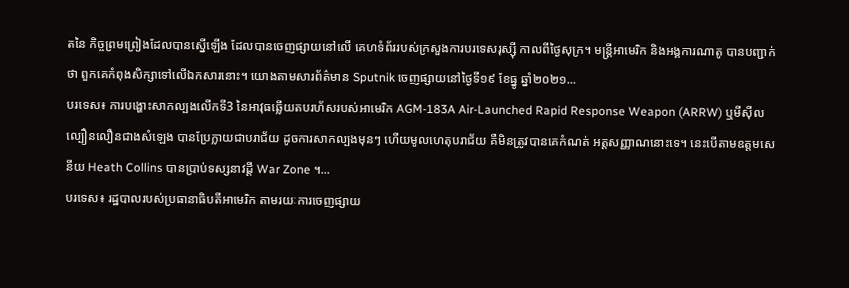តនៃ កិច្ចព្រមព្រៀងដែលបានស្នើឡើង ដែលបានចេញផ្សាយនៅលើ គេហទំព័ររបស់ក្រសួងការបរទេសរុស្ស៊ី កាលពីថ្ងៃសុក្រ។ មន្ត្រីអាមេរិក និងអង្គការណាតូ បានបញ្ជាក់ថា ពួកគេកំពុងសិក្សាទៅលើឯកសារនោះ។ យោងតាមសារព័ត៌មាន Sputnik ចេញផ្សាយនៅថ្ងៃទី១៩ ខែធ្នូ ឆ្នាំ២០២១...
បរទេស៖ ការបង្ហោះសាកល្បងលើកទី3 នៃអាវុធឆ្លើយតបរហ័សរបស់អាមេរិក AGM-183A Air-Launched Rapid Response Weapon (ARRW) ឬមីស៊ីលល្បឿនលឿនជាងសំឡេង បានប្រែក្លាយជាបរាជ័យ ដូចការសាកល្បងមុនៗ ហើយមូលហេតុបរាជ័យ គឺមិនត្រូវបានគេកំណត់ អត្តសញ្ញាណនោះទេ។ នេះបើតាមឧត្តមសេនីយ Heath Collins បានប្រាប់ទស្សនាវដ្តី War Zone ។...
បរទេស៖ រដ្ឋបាលរបស់ប្រធានាធិបតីអាមេរិក តាមរយៈការចេញផ្សាយ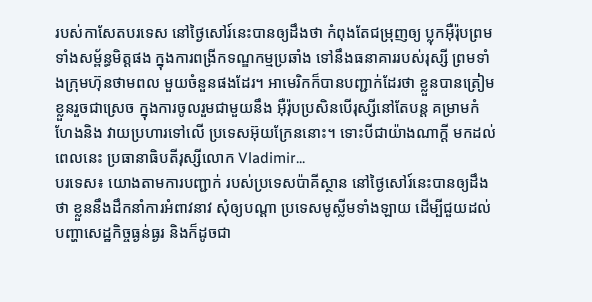របស់កាសែតបរទេស នៅថ្ងៃសៅរ៍នេះបានឲ្យដឹងថា កំពុងតែជម្រុញឲ្យ ប្លុកអ៊ឺរ៉ុបព្រមទាំងសម្ព័ន្ធមិត្តផង ក្នុងការពង្រីកទណ្ឌកម្មប្រឆាំង ទៅនឹងធនាគាររបស់រុស្សី ព្រមទាំងក្រុមហ៊ុនថាមពល មួយចំនួនផងដែរ។ អាមេរិកក៏បានបញ្ជាក់ដែរថា ខ្លួនបានត្រៀមខ្លួនរួចជាស្រេច ក្នុងការចូលរួមជាមួយនឹង អ៊ឺរ៉ុបប្រសិនបើរុស្សីនៅតែបន្ត គម្រាមកំហែងនិង វាយប្រហារទៅលើ ប្រទេសអ៊ុយក្រែននោះ។ ទោះបីជាយ៉ាងណាក្តី មកដល់ពេលនេះ ប្រធានាធិបតីរុស្សីលោក Vladimir...
បរទេស៖ យោងតាមការបញ្ជាក់ របស់ប្រទេសប៉ាគីស្ថាន នៅថ្ងៃសៅរ៍នេះបានឲ្យដឹងថា ខ្លួននឹងដឹកនាំការអំពាវនាវ សុំឲ្យបណ្តា ប្រទេសមូស្លីមទាំងឡាយ ដើម្បីជួយដល់បញ្ហាសេដ្ឋកិច្ចធ្ងន់ធ្ងរ និងក៏ដូចជា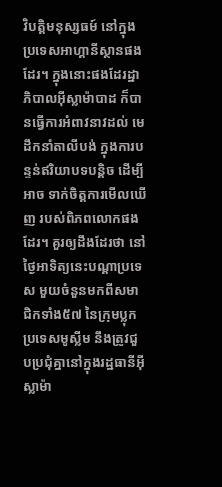វិបត្តិមនុស្សធម៍ នៅក្នុងប្រទេសអាហ្គានីស្ថានផងដែរ។ ក្នុងនោះផងដែរដ្ឋាភិបាលអ៊ីស្លាម៉ាបាដ ក៏បានធ្វើការអំពាវនាវដល់ មេដឹកនាំតាលីបង់ ក្នុងការបន្ទន់ឥរិយាបទបន្តិច ដើម្បីអាច ទាក់ចិត្តការមើលឃើញ របស់ពិភពលោកផងដែរ។ គួរឲ្យដឹងដែរថា នៅថ្ងៃអាទិត្យនេះបណ្តាប្រទេស មួយចំនួនមកពីសមាជិកទាំង៥៧ នៃក្រុមប្លុកប្រទេសមូស្លីម នឹងត្រូវជួបប្រជុំគ្នានៅក្នុងរដ្ឋធានីអ៊ីស្លាម៉ា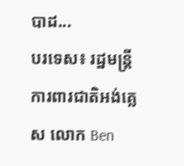បាដ...
បរទេស៖ រដ្ឋមន្ត្រីការពារជាតិអង់គ្លេស លោក Ben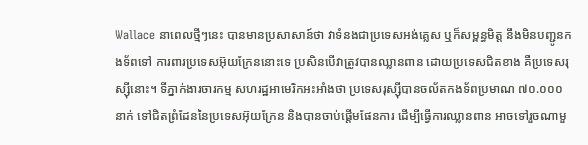Wallace នាពេលថ្មីៗនេះ បានមានប្រសាសាន៍ថា វាទំនងជាប្រទេសអង់គ្លេស ឬក៏សម្ពន្ធមិត្ត នឹងមិនបញ្ជូនកងទ័ពទៅ ការពារប្រទេសអ៊ុយក្រែននោះទេ ប្រសិនបើវាត្រូវបានឈ្លានពាន ដោយប្រទេសជិតខាង គឺប្រទេសរុស្ស៊ីនោះ។ ទីភ្នាក់ងារចារកម្ម សហរដ្ឋអាមេរិកអះអាំងថា ប្រទេសរុស្ស៊ីបានចល័តកងទ័ពប្រមាណ ៧០.០០០នាក់ ទៅជិតព្រំដែននៃប្រទេសអ៊ុយក្រែន និងបានចាប់ផ្តើមផែនការ ដើម្បីធ្វើការឈ្លានពាន អាចទៅរួចណាមួ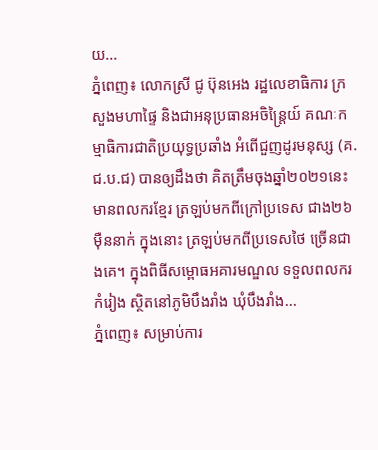យ...
ភ្នំពេញ៖ លោកស្រី ជូ ប៊ុនអេង រដ្ឋលេខាធិការ ក្រសួងមហាផ្ទៃ និងជាអនុប្រធានអចិន្ត្រៃយ៍ គណៈកម្មាធិការជាតិប្រយុទ្ធប្រឆាំង អំពើជួញដូរមនុស្ស (គ.ជ.ប.ជ) បានឲ្យដឹងថា គិតត្រឹមចុងឆ្នាំ២០២១នេះ មានពលករខ្មែរ ត្រឡប់មកពីក្រៅប្រទេស ជាង២៦ម៉ឺននាក់ ក្នុងនោះ ត្រឡប់មកពីប្រទេសថៃ ច្រើនជាងគេ។ ក្នុងពិធីសម្ពោធអគារមណ្ឌល ទទួលពលករកំរៀង ស្ថិតនៅភូមិបឹងរាំង ឃុំបឹងរាំង...
ភ្នំពេញ៖ សម្រាប់ការ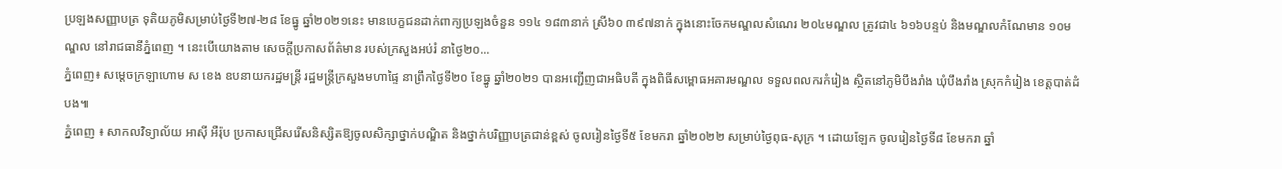ប្រឡងសញ្ញាបត្រ ទុតិយភូមិសម្រាប់ថ្ងៃទី២៧-២៨ ខែធ្នូ ឆ្នាំ២០២១នេះ មានបេក្ខជនដាក់ពាក្យប្រឡងចំនួន ១១៤ ១៨៣នាក់ ស្រី៦០ ៣៩៧នាក់ ក្នុងនោះចែកមណ្ឌលសំណេរ ២០៤មណ្ឌល ត្រូវជា៤ ៦១៦បន្ទប់ និងមណ្ឌលកំណែមាន ១០មណ្ឌល នៅរាជធានីភ្នំពេញ ។ នេះបើយោងតាម សេចក្តីប្រកាសព័ត៌មាន របស់ក្រសួងអប់រំ នាថ្ងៃ២០...
ភ្នំពេញ៖ សម្ដេចក្រឡាហោម ស ខេង ឧបនាយករដ្ឋមន្ត្រី រដ្ឋមន្ត្រីក្រសួងមហាផ្ទៃ នាព្រឹកថ្ងៃទី២០ ខែធ្នូ ឆ្នាំ២០២១ បានអញ្ជើញជាអធិបតី ក្នុងពិធីសម្ពោធអគារមណ្ឌល ទទួលពលករកំរៀង ស្ថិតនៅភូមិបឹងរាំង ឃុំបឹងរាំង ស្រុកកំរៀង ខេត្តបាត់ដំបង៕
ភ្នំពេញ ៖ សាកលវិទ្យាល័យ អាស៊ី អឺរ៉ុប ប្រកាសជ្រើសរើសនិស្សិតឱ្យចូលសិក្សាថ្នាក់បណ្ឌិត និងថ្នាក់បរិញ្ញាបត្រជាន់ខ្ពស់ ចូលរៀនថ្ងៃទី៥ ខែមករា ឆ្នាំ២០២២ សម្រាប់ថ្ងៃពុធ-សុក្រ ។ ដោយឡែក ចូលរៀនថ្ងៃទី៨ ខែមករា ឆ្នាំ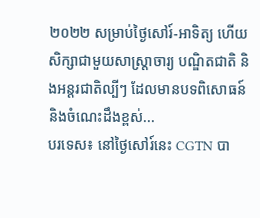២០២២ សម្រាប់ថ្ងៃសៅរ៍-អាទិត្យ ហើយសិក្សាជាមួយសាស្រ្តាចារ្យ បណ្ឌិតជាតិ និងអន្តរជាតិល្បីៗ ដែលមានបទពិសោធន៍ និងចំណេះដឹងខ្ពស់...
បរទេស៖ នៅថ្ងៃសៅរ៍នេះ CGTN បា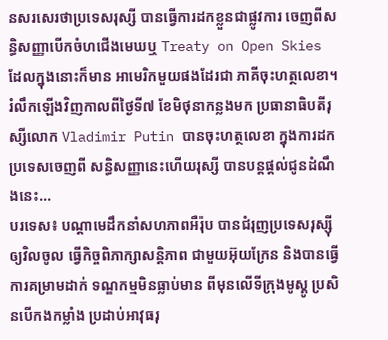នសរសេរថាប្រទេសរុស្សី បានធ្វើការដកខ្លួនជាផ្លូវការ ចេញពីសន្ធិសញ្ញាបើកចំហជើងមេឃឬ Treaty on Open Skies ដែលក្នុងនោះក៏មាន អាមេរិកមួយផងដែរជា ភាគីចុះហត្ថលេខា។ រំលឹកឡើងវិញកាលពីថ្ងៃទី៧ ខែមិថុនាកន្លងមក ប្រធានាធិបតីរុស្សីលោក Vladimir Putin បានចុះហត្ថលេខា ក្នុងការដកប្រទេសចេញពី សន្ធិសញ្ញានេះហើយរុស្សី បានបន្តផ្តល់ជូនដំណឹងនេះ...
បរទេស៖ បណ្ដាមេដឹកនាំសហភាពអឺរ៉ុប បានជំរុញប្រទេសរុស្ស៊ីឲ្យវិលចូល ធ្វើកិច្ចពិភាក្សាសន្តិភាព ជាមួយអ៊ុយក្រែន និងបានធ្វើការគម្រាមដាក់ ទណ្ឌកម្មមិនធ្លាប់មាន ពីមុនលើទីក្រុងមូស្គូ ប្រសិនបើកងកម្លាំង ប្រដាប់អាវុធរុ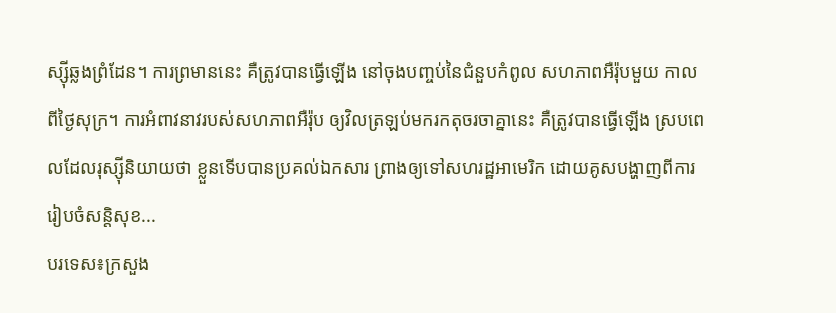ស្ស៊ីឆ្លងព្រំដែន។ ការព្រមាននេះ គឺត្រូវបានធ្វើឡើង នៅចុងបញ្ចប់នៃជំនួបកំពូល សហភាពអឺរ៉ុបមួយ កាលពីថ្ងៃសុក្រ។ ការអំពាវនាវរបស់សហភាពអឺរ៉ុប ឲ្យវិលត្រឡប់មករកតុចរចាគ្នានេះ គឺត្រូវបានធ្វើឡើង ស្របពេលដែលរុស្ស៊ីនិយាយថា ខ្លួនទើបបានប្រគល់ឯកសារ ព្រាងឲ្យទៅសហរដ្ឋអាមេរិក ដោយគូសបង្ហាញពីការរៀបចំសន្តិសុខ...
បរទេស៖ក្រសួង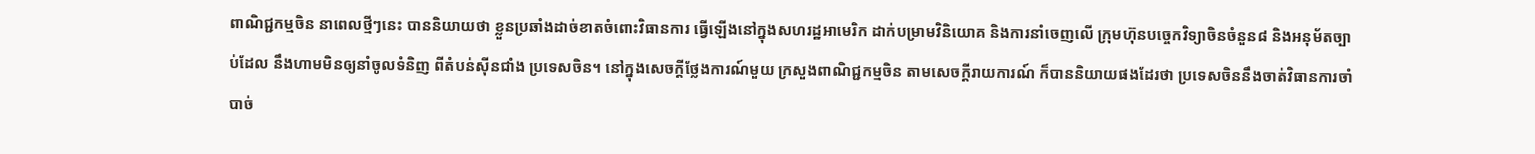ពាណិជ្ជកម្មចិន នាពេលថ្មីៗនេះ បាននិយាយថា ខ្លួនប្រឆាំងដាច់ខាតចំពោះវិធានការ ធ្វើឡើងនៅក្នុងសហរដ្ឋអាមេរិក ដាក់បម្រាមវិនិយោគ និងការនាំចេញលើ ក្រុមហ៊ុនបច្ចេកវិទ្យាចិនចំនួន៨ និងអនុម័តច្បាប់ដែល នឹងហាមមិនឲ្យនាំចូលទំនិញ ពីតំបន់ស៊ីនជាំង ប្រទេសចិន។ នៅក្នុងសេចក្តីថ្លែងការណ៍មួយ ក្រសួងពាណិជ្ជកម្មចិន តាមសេចក្តីរាយការណ៍ ក៏បាននិយាយផងដែរថា ប្រទេសចិននឹងចាត់វិធានការចាំបាច់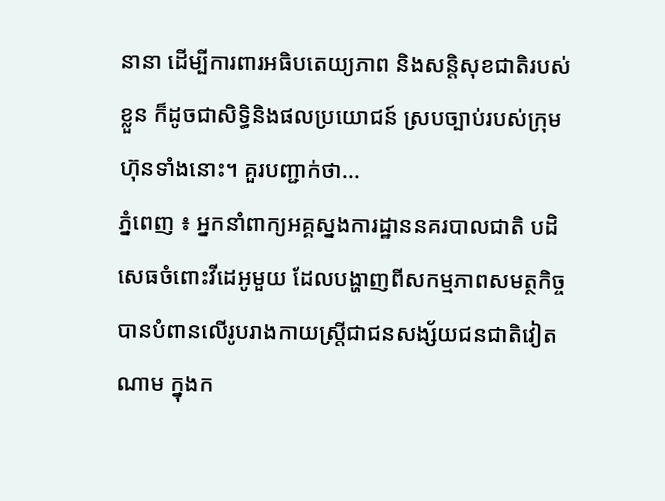នានា ដើម្បីការពារអធិបតេយ្យភាព និងសន្តិសុខជាតិរបស់ខ្លួន ក៏ដូចជាសិទ្ធិនិងផលប្រយោជន៍ ស្របច្បាប់របស់ក្រុមហ៊ុនទាំងនោះ។ គួរបញ្ជាក់ថា...
ភ្នំពេញ ៖ អ្នកនាំពាក្យអគ្គស្នងការដ្ឋាននគរបាលជាតិ បដិសេធចំពោះវីដេអូមួយ ដែលបង្ហាញពីសកម្មភាពសមត្ថកិច្ចបានបំពានលើរូបរាងកាយស្រ្តីជាជនសង្ស័យជនជាតិវៀតណាម ក្នុងក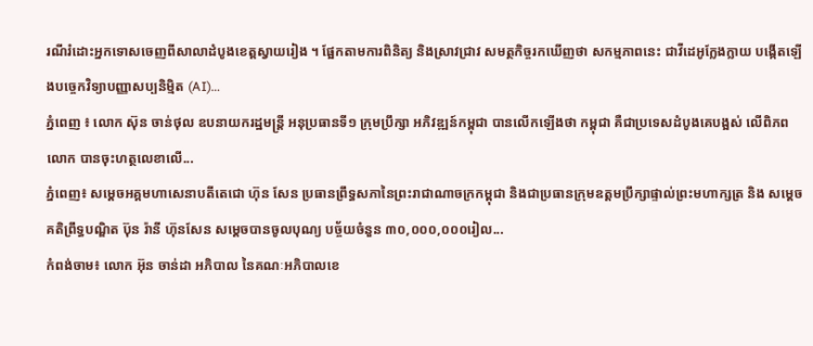រណីរំដោះអ្នកទោសចេញពីសាលាដំបូងខេត្តស្វាយរៀង ។ ផ្អែកតាមការពិនិត្យ និងស្រាវជ្រាវ សមត្ថកិច្ចរកឃើញថា សកម្មភាពនេះ ជាវីដេអូក្លែងក្លាយ បង្កើតឡើងបច្ចេកវិទ្យាបញ្ញាសប្បនិម្មិត (AI)...
ភ្នំពេញ ៖ លោក ស៊ុន ចាន់ថុល ឧបនាយករដ្ឋមន្ត្រី អនុប្រធានទី១ ក្រុមប្រឹក្សា អភិវឌ្ឍន៍កម្ពុជា បានលើកឡើងថា កម្ពុជា គឺជាប្រទេសដំបូងគេបង្អស់ លើពិភពលោក បានចុះហត្ថលេខាលើ...
ភ្នំពេញ៖ សម្ដេចអគ្គមហាសេនាបតីតេជោ ហ៊ុន សែន ប្រធានព្រឹទ្ធសភានៃព្រះរាជាណាចក្រកម្ពុជា និងជាប្រធានក្រុមឧត្តមប្រឹក្សាផ្ទាល់ព្រះមហាក្សត្រ និង សម្តេចគតិព្រឹទ្ធបណ្ឌិត ប៊ុន រ៉ានី ហ៊ុនសែន សម្តេចបានចូលបុណ្យ បច្ច័យចំនួន ៣០,០០០,០០០រៀល...
កំពង់ចាម៖ លោក អ៊ុន ចាន់ដា អភិបាល នៃគណៈអភិបាលខេ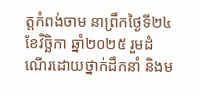ត្តកំពង់ចាម នាព្រឹកថ្ងៃទី២៤ ខែវិច្ឆិកា ឆ្នាំ២០២៥ រួមដំណើរដោយថ្នាក់ដឹកនាំ និងម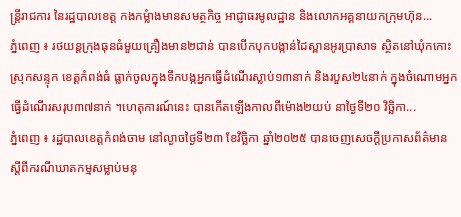ន្ត្រីរាជការ នៃរដ្ឋបាលខេត្ត កងកម្លំាងមានសមត្ថកិច្ច អាជ្ញាធរមូលដ្ឋាន និងលោកអគ្គនាយកក្រុមហ៊ុន...
ភ្នំពេញ ៖ រថយន្តក្រុងធុនធំមួយគ្រឿងមាន២ជាន់ បានបើកបុកបង្កាន់ដៃស្ពានអូរប្រាសាទ ស្ថិតនៅឃុំកកោះ ស្រុកសន្ទុក ខេត្តកំពង់ធំ ធ្លាក់ចូលក្នុងទឹកបង្កអ្នកធ្វើដំណើរស្លាប់១៣នាក់ និងរបួស២៤នាក់ ក្នុងចំណោមអ្នកធ្វើដំណើរសរុប៣៧នាក់ ។ហេតុការណ៍នេះ បានកើតឡើងកាលពីម៉ោង២យប់ នាថ្ងៃទី២០ វិច្ឆិកា...
ភ្នំពេញ ៖ រដ្ឋបាលខេត្តកំពង់ចាម នៅល្ងាចថ្ងៃទី២៣ ខែវិច្ឆិកា ឆ្នាំ២០២៥ បានចេញសេចក្ដីប្រកាសព័ត៌មាន ស្ដីពីករណីឃាតកម្មសម្លាប់មនុ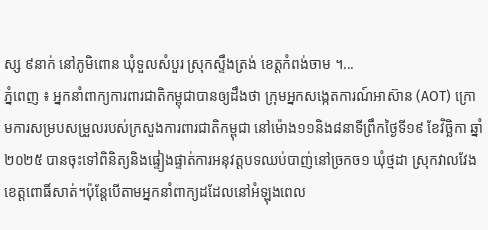ស្ស ៩នាក់ នៅភូមិពោន ឃុំទួលសំបួរ ស្រុកស្ទឹងត្រង់ ខេត្តកំពង់ចាម ។...
ភ្នំពេញ ៖ អ្នកនាំពាក្យការពារជាតិកម្ពុជាបានឲ្យដឹងថា ក្រុមអ្នកសង្កេតការណ៍អាស៊ាន (AOT) ក្រោមការសម្របសម្រួលរបស់ក្រសួងការពារជាតិកម្ពុជា នៅម៉ោង១១និង៨នាទីព្រឹកថ្ងៃទី១៩ ខែវិច្ឆិកា ឆ្នាំ២០២៥ បានចុះទៅពិនិត្យនិងផ្ទៀងផ្ទាត់ការអនុវត្តបទឈប់បាញ់នៅច្រកច១ ឃុំថ្មដា ស្រុកវាលវែង ខេត្តពោធិ៍សាត់។ប៉ុន្តែបើតាមអ្នកនាំពាក្យដដែលនៅអំឡុងពេល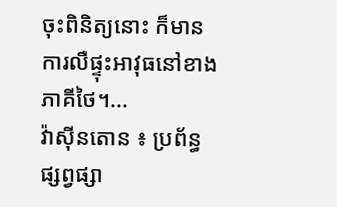ចុះពិនិត្យនោះ ក៏មានការលឺផ្ទុះអាវុធនៅខាងភាគីថៃ។...
វ៉ាស៊ីនតោន ៖ ប្រព័ន្ធផ្សព្វផ្សា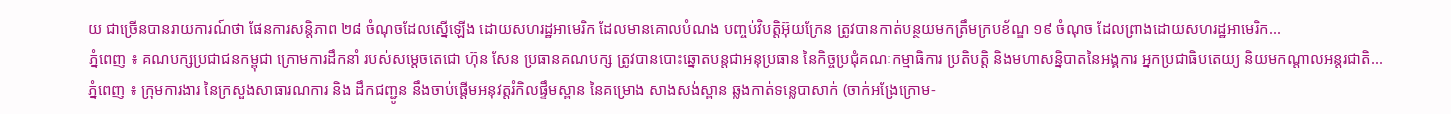យ ជាច្រើនបានរាយការណ៍ថា ផែនការសន្តិភាព ២៨ ចំណុចដែលស្នើឡើង ដោយសហរដ្ឋអាមេរិក ដែលមានគោលបំណង បញ្ចប់វិបត្តិអ៊ុយក្រែន ត្រូវបានកាត់បន្ថយមកត្រឹមក្របខ័ណ្ឌ ១៩ ចំណុច ដែលព្រាងដោយសហរដ្ឋអាមេរិក...
ភ្នំពេញ ៖ គណបក្សប្រជាជនកម្ពុជា ក្រោមការដឹកនាំ របស់សម្តេចតេជោ ហ៊ុន សែន ប្រធានគណបក្ស ត្រូវបានបោះឆ្នោតបន្តជាអនុប្រធាន នៃកិច្ចប្រជុំគណៈកម្មាធិការ ប្រតិបត្តិ និងមហាសន្និបាតនៃអង្គការ អ្នកប្រជាធិបតេយ្យ និយមកណ្តាលអន្តរជាតិ...
ភ្នំពេញ ៖ ក្រុមការងារ នៃក្រសួងសាធារណការ និង ដឹកជញ្ជូន នឹងចាប់ផ្តើមអនុវត្តរំកិលផ្ទឹមស្ពាន នៃគម្រោង សាងសង់ស្ពាន ឆ្លងកាត់ទន្លេបាសាក់ (ចាក់អង្រែក្រោម-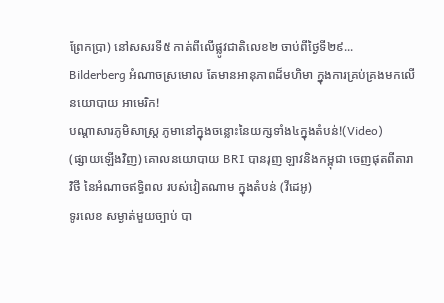ព្រែកប្រា) នៅសសរទី៥ កាត់ពីលើផ្លូវជាតិលេខ២ ចាប់ពីថ្ងៃទី២៩...
Bilderberg អំណាចស្រមោល តែមានអានុភាពដ៏មហិមា ក្នុងការគ្រប់គ្រងមកលើ នយោបាយ អាមេរិក!
បណ្ដាសារភូមិសាស្រ្ត ភូមានៅក្នុងចន្លោះនៃយក្សទាំង៤ក្នុងតំបន់!(Video)
(ផ្សាយឡើងវិញ) គោលនយោបាយ BRI បានរុញ ឡាវនិងកម្ពុជា ចេញផុតពីតារាវិថី នៃអំណាចឥទ្ធិពល របស់វៀតណាម ក្នុងតំបន់ (វីដេអូ)
ទូរលេខ សម្ងាត់មួយច្បាប់ បា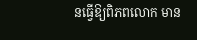នធ្វើឱ្យពិភពលោក មាន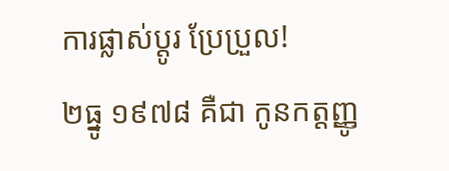ការផ្លាស់ប្ដូរ ប្រែប្រួល!
២ធ្នូ ១៩៧៨ គឺជា កូនកត្តញ្ញូ